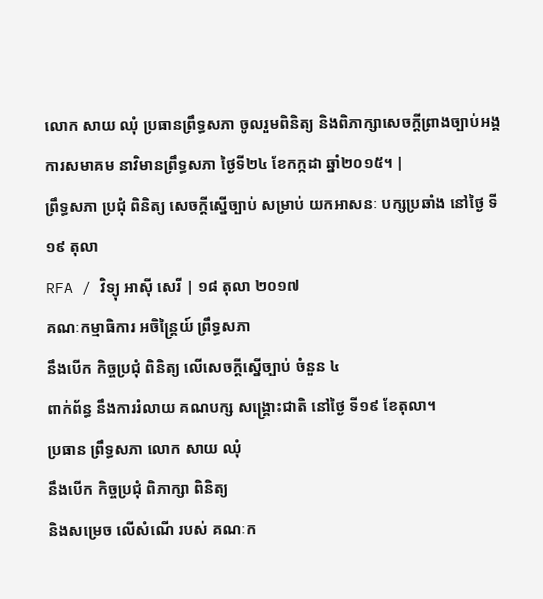លោក សាយ ឈុំ ប្រធានព្រឹទ្ធសភា ចូលរួមពិនិត្យ និងពិភាក្សាសេចក្ដីព្រាងច្បាប់អង្គការសមាគម នាវិមានព្រឹទ្ធសភា ថ្ងៃទី២៤ ខែកក្កដា ឆ្នាំ២០១៥។ |
ព្រឹទ្ធសភា ប្រជុំ ពិនិត្យ សេចក្ដីស្នើច្បាប់ សម្រាប់ យកអាសនៈ បក្សប្រឆាំង នៅថ្ងៃ ទី១៩ តុលា
RFA / វិទ្យុ អាស៊ី សេរី | ១៨ តុលា ២០១៧
គណៈកម្មាធិការ អចិន្ត្រៃយ៍ ព្រឹទ្ធសភា
នឹងបើក កិច្ចប្រជុំ ពិនិត្យ លើសេចក្ដីស្នើច្បាប់ ចំនួន ៤
ពាក់ព័ន្ធ នឹងការរំលាយ គណបក្ស សង្គ្រោះជាតិ នៅថ្ងៃ ទី១៩ ខែតុលា។
ប្រធាន ព្រឹទ្ធសភា លោក សាយ ឈុំ
នឹងបើក កិច្ចប្រជុំ ពិភាក្សា ពិនិត្យ
និងសម្រេច លើសំណើ របស់ គណៈក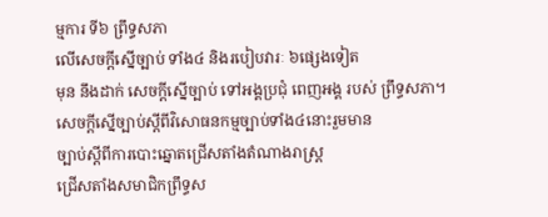ម្មការ ទី៦ ព្រឹទ្ធសភា
លើសេចក្ដីស្នើច្បាប់ ទាំង៤ និងរបៀបវារៈ ៦ផ្សេងទៀត
មុន នឹងដាក់ សេចក្ដីស្នើច្បាប់ ទៅអង្គប្រជុំ ពេញអង្គ របស់ ព្រឹទ្ធសភា។
សេចក្តីស្នើច្បាប់ស្ដីពីវិសោធនកម្មច្បាប់ទាំង៤នោះរួមមាន
ច្បាប់ស្ដីពីការបោះឆ្នោតជ្រើសតាំងតំណាងរាស្ត្រ
ជ្រើសតាំងសមាជិកព្រឹទ្ធស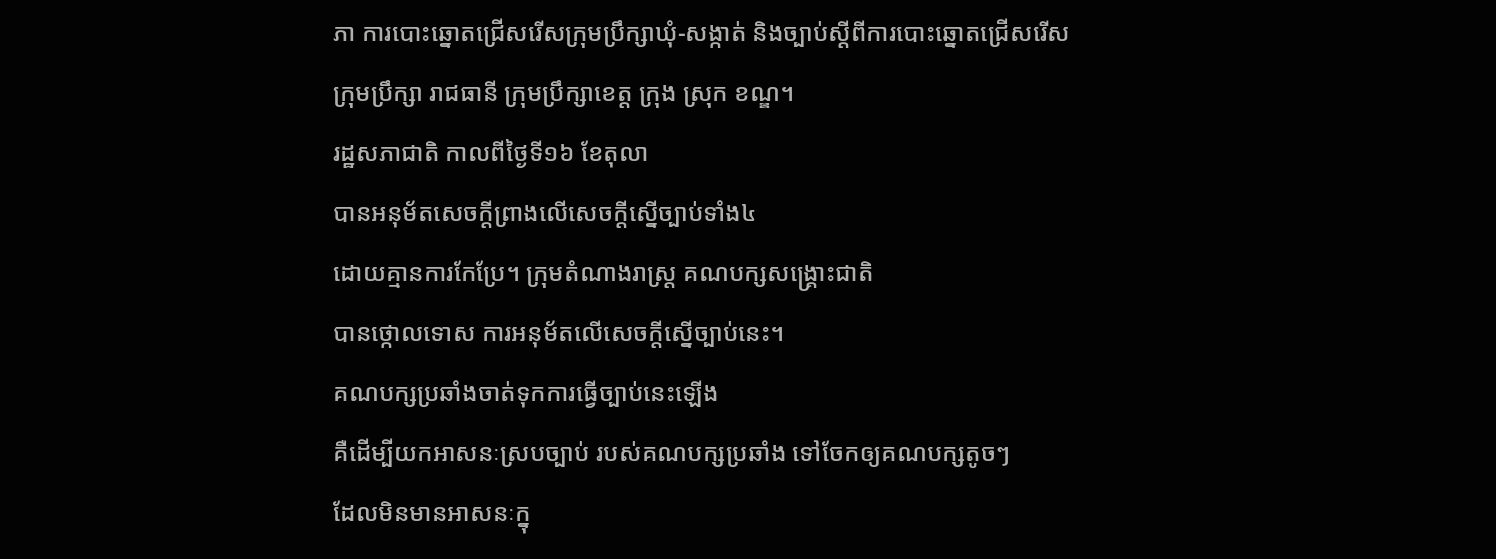ភា ការបោះឆ្នោតជ្រើសរើសក្រុមប្រឹក្សាឃុំ-សង្កាត់ និងច្បាប់ស្ដីពីការបោះឆ្នោតជ្រើសរើស ក្រុមប្រឹក្សា រាជធានី ក្រុមប្រឹក្សាខេត្ត ក្រុង ស្រុក ខណ្ឌ។
រដ្ឋសភាជាតិ កាលពីថ្ងៃទី១៦ ខែតុលា
បានអនុម័តសេចក្ដីព្រាងលើសេចក្ដីស្នើច្បាប់ទាំង៤
ដោយគ្មានការកែប្រែ។ ក្រុមតំណាងរាស្ត្រ គណបក្សសង្គ្រោះជាតិ
បានថ្កោលទោស ការអនុម័តលើសេចក្តីស្នើច្បាប់នេះ។
គណបក្សប្រឆាំងចាត់ទុកការធ្វើច្បាប់នេះឡើង
គឺដើម្បីយកអាសនៈស្របច្បាប់ របស់គណបក្សប្រឆាំង ទៅចែកឲ្យគណបក្សតូចៗ
ដែលមិនមានអាសនៈក្នុ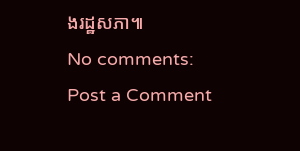ងរដ្ឋសភា៕
No comments:
Post a Comment